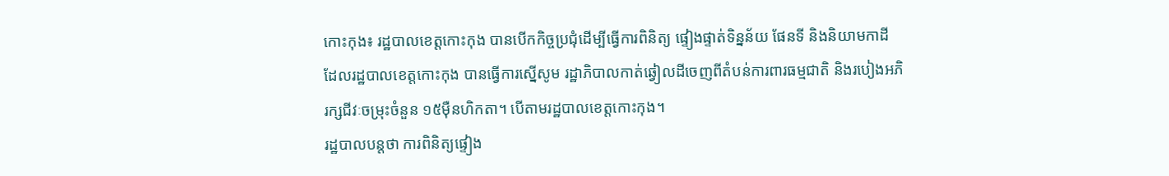កោះកុង៖ រដ្ឋបាលខេត្តកោះកុង បានបើកកិច្ចប្រជុំដើម្បីធ្វើការពិនិត្យ ផ្ទៀងផ្ទាត់ទិន្នន័យ ផែនទី និងនិយាមកាដី ដែលរដ្ឋបាលខេត្តកោះកុង បានធ្វើការស្នើសូម រដ្ឋាភិបាលកាត់ឆ្វៀលដីចេញពីតំបន់ការពារធម្មជាតិ និងរបៀងអភិរក្សជីវៈចម្រុះចំនួន ១៥ម៉ឺនហិកតា។ បើតាមរដ្ឋបាលខេត្តកោះកុង។
រដ្ឋបាលបន្តថា ការពិនិត្យផ្ទៀង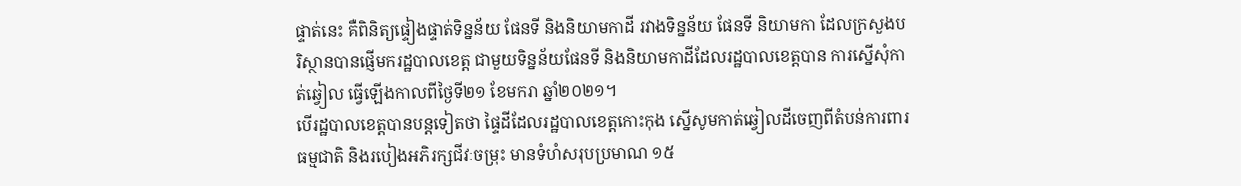ផ្ទាត់នេះ គឺពិនិត្យផ្ទៀងផ្ទាត់ទិន្នន័យ ផែនទី និងនិយាមកាដី រវាងទិន្នន័យ ផែនទី និយាមកា ដែលក្រសួងបរិស្ថានបានផ្ញើមករដ្ឋបាលខេត្ត ជាមួយទិន្នន័យផែនទី និងនិយាមកាដីដែលរដ្ឋបាលខេត្តបាន ការស្នើសុំកាត់ឆ្វៀល ធ្វើឡើងកាលពីថ្ងៃទី២១ ខែមករា ឆ្នាំ២០២១។
បើរដ្ឋបាលខេត្តបានបន្តទៀតថា ផ្ទៃដីដែលរដ្ឋបាលខេត្តកោះកុង ស្នើសូមកាត់ឆ្វៀលដីចេញពីតំបន់ការពារធម្មជាតិ និងរបៀងអភិរក្សជីវៈចម្រុះ មានទំហំសរុបប្រមាណ ១៥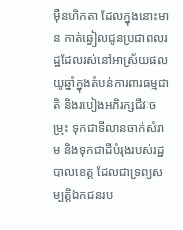ម៉ឺនហិកតា ដែលក្នុងនោះមាន កាត់ឆ្វៀលជូនប្រជាពលរដ្ឋដែលរស់នៅអាស្រ័យផលយូឆ្នាំក្នុងតំបន់ការពារធម្មជាតិ និងរបៀងអភិរក្សជីវៈចម្រុះ ទុកជាទីលានចាក់សំរាម និងទុកជាដីបំរុងរបស់រដ្ឋបាលខេត្ត ដែលជាទ្រព្យសម្បត្តិឯកជនរប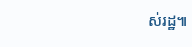ស់រដ្ឋ៕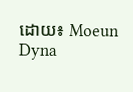ដោយ៖ Moeun Dyna